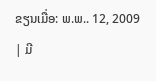ຂຽນເມື່ອ: ພ.ພ.. 12, 2009
| ມີ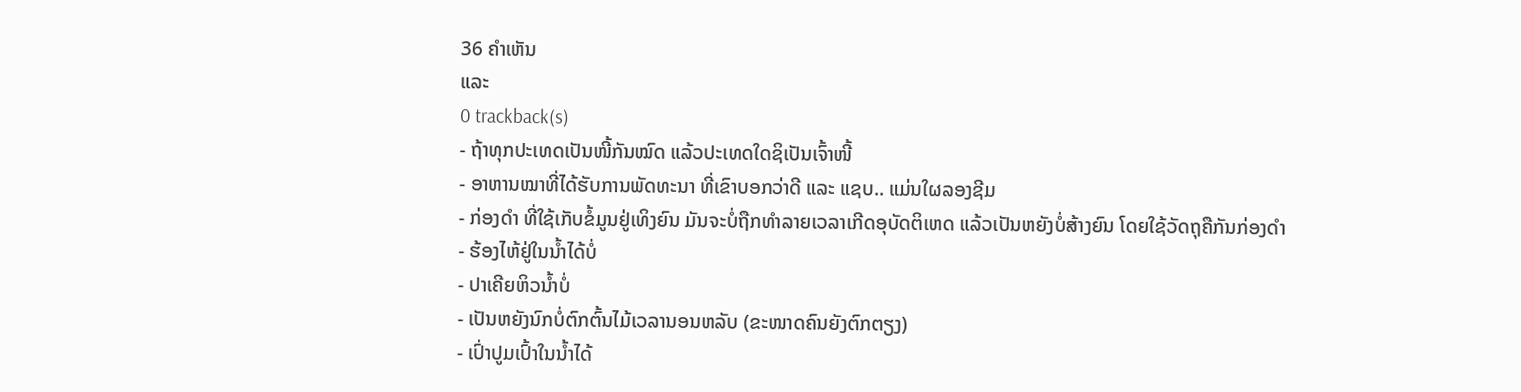36 ຄຳເຫັນ
ແລະ
0 trackback(s)
- ຖ້າທຸກປະເທດເປັນໜີ້ກັນໝົດ ແລ້ວປະເທດໃດຊິເປັນເຈົ້າໜີ້
- ອາຫານໝາທີ່ໄດ້ຮັບການພັດທະນາ ທີ່ເຂົາບອກວ່າດີ ແລະ ແຊບ.. ແມ່ນໃຜລອງຊີມ
- ກ່ອງດຳ ທີ່ໃຊ້ເກັບຂໍ້ມູນຢູ່ເທິງຍົນ ມັນຈະບໍ່ຖືກທຳລາຍເວລາເກີດອຸບັດຕິເຫດ ແລ້ວເປັນຫຍັງບໍ່ສ້າງຍົນ ໂດຍໃຊ້ວັດຖຸຄືກັນກ່ອງດຳ
- ຮ້ອງໄຫ້ຢູ່ໃນນ້ຳໄດ້ບໍ່
- ປາເຄີຍຫິວນ້ຳບໍ່
- ເປັນຫຍັງນົກບໍ່ຕົກຕົ້ນໄມ້ເວລານອນຫລັບ (ຂະໜາດຄົນຍັງຕົກຕຽງ)
- ເປົ່າປູມເປົ້າໃນນ້ຳໄດ້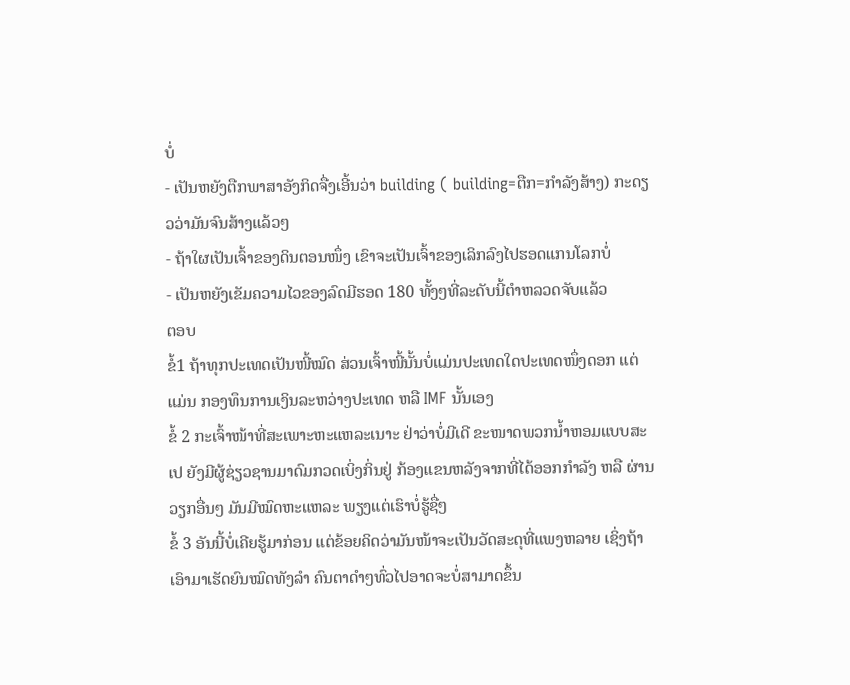ບໍ່
- ເປັນຫຍັງຕືກພາສາອັງກິດຈື່ງເອີ້ນວ່າ building ( building=ຕືກ=ກຳລັງສ້າງ) ກະດຽວວ່າມັນຈົນສ້າງແລ້ວໆ
- ຖ້າໃຜເປັນເຈົ້າຂອງດິນຕອນໜຶ່ງ ເຂົາຈະເປັນເຈົ້າຂອງເລິກລົງໄປຮອດແກນໂລກບໍ່
- ເປັນຫຍັງເຂັມຄວາມໄວຂອງລົດມີຮອດ 180 ທັ້ງໆທີ່ລະດັບນີ້ຕຳຫລວດຈັບແລ້ວ
ຕອບ
ຂໍ້1 ຖ້າທຸກປະເທດເປັນໜີ້ໝົດ ສ່ວນເຈົ້າໜີ້ນັ້ນບໍ່ແມ່ນປະເທດໃດປະເທດໜຶ່ງດອກ ແຕ່ແມ່ນ ກອງທຶນການເງິນລະຫວ່າງປະເທດ ຫລື IMF ນັ້ນເອງ
ຂໍ້ 2 ກະເຈົ້າໜ້າທີ່ສະເພາະຫະແຫລະເນາະ ຢ່າວ່າບໍ່ມີເດີ ຂະໜາດພວກນ້ຳຫອມແບບສະເປ ຍັງມີຜູ້ຊ່ຽວຊານມາດົມກວດເບິ່ງກິ່ນຢູ່ ກ້ອງແຂນຫລັງຈາກທີ່ໄດ້ອອກກຳລັງ ຫລື ຜ່ານວຽກອື່ນໆ ມັນມີໝົດຫະແຫລະ ພຽງແຕ່ເຮົາບໍ່ຮູ້ຊື່ໆ
ຂໍ້ 3 ອັນນີ້ບໍ່ເຄີຍຮູ້ມາກ່ອນ ແຕ່ຂ້ອຍຄິດວ່າມັນໜ້າຈະເປັນວັດສະດຸທີ່ແພງຫລາຍ ເຊິ່ງຖ້າເອົາມາເຮັດຍົນໝົດທັງລຳ ຄົນຕາດຳໆທົ່ວໄປອາດຈະບໍ່ສາມາດຂຶ້ນ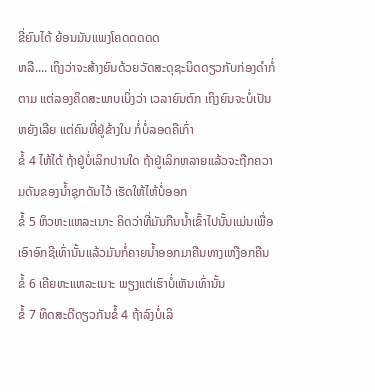ຂີ່ຍົນໄດ້ ຍ້ອນມັນແພງໂຄດດດດດ
ຫລື.... ເຖິງວ່າຈະສ້າງຍົນດ້ວຍວັດສະດຸຊະນິດດຽວກັບກ່ອງດຳກໍ່ຕາມ ແຕ່ລອງຄິດສະພາບເບິ່ງວ່າ ເວລາຍົນຕົກ ເຖິງຍົນຈະບໍ່ເປັນຫຍັງເລີຍ ແຕ່ຄົນທີ່ຢູ່ຂ້າງໃນ ກໍ່ບໍ່ລອດຄືເກົ່າ
ຂໍ້ 4 ໄຫ້ໄດ້ ຖ້າຢູ່ບໍ່ເລິກປານໃດ ຖ້າຢູ່ເລິກຫລາຍແລ້ວຈະຖືກຄວາມດັນຂອງນ້ຳຊຸກດັນໄວ້ ເຮັດໃຫ້ໄຫ້ບໍ່ອອກ
ຂໍ້ 5 ຫິວຫະແຫລະເນາະ ຄິດວ່າທີ່ມັນກືນນ້ຳເຂົ້າໄປນັ້ນແມ່ນເພື່ອເອົາອົກຊີເທົ່ານັ້ນແລ້ວມັນກໍ່ຄາຍນ້ຳອອກມາຄືນທາງເຫງືອກຄືນ
ຂໍ້ 6 ເຄີຍຫະແຫລະເນາະ ພຽງແຕ່ເຮົາບໍ່ເຫັນເທົ່ານັ້ນ
ຂໍ້ 7 ທິດສະດີດຽວກັນຂໍ້ 4 ຖ້າລົງບໍ່ເລິ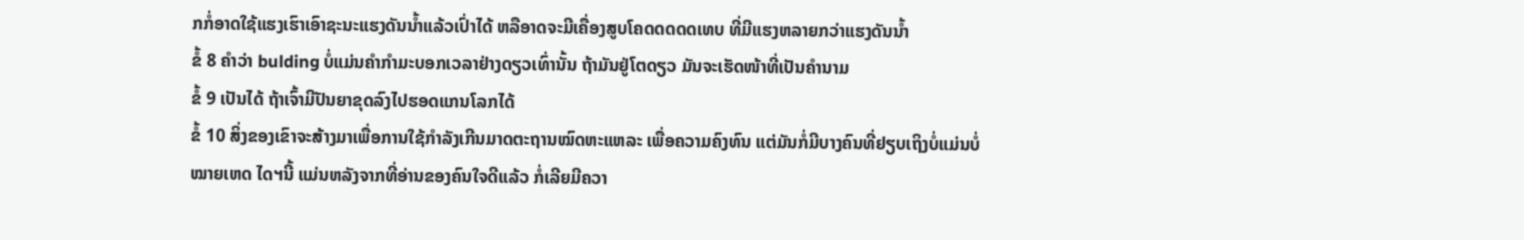ກກໍ່ອາດໃຊ້ແຮງເຮົາເອົາຊະນະແຮງດັນນ້ຳແລ້ວເປົ່າໄດ້ ຫລືອາດຈະມີເຄື່ອງສູບໂຄດດດດດເທບ ທີ່ມີແຮງຫລາຍກວ່າແຮງດັນນ້ຳ
ຂໍ້ 8 ຄຳວ່າ bulding ບໍ່ແມ່ນຄຳກຳມະບອກເວລາຢ່າງດຽວເທົ່ານັ້ນ ຖ້າມັນຢູ່ໂຕດຽວ ມັນຈະເຮັດໜ້າທີ່ເປັນຄຳນາມ
ຂໍ້ 9 ເປັນໄດ້ ຖ້າເຈົ້າມີປັນຍາຂຸດລົງໄປຮອດແກນໂລກໄດ້
ຂໍ້ 10 ສິ່ງຂອງເຂົາຈະສ້າງມາເພື່ອການໃຊ້ກຳລັງເກີນມາດຕະຖານໝົດຫະແຫລະ ເພື່ອຄວາມຄົງທົນ ແຕ່ມັນກໍ່ມີບາງຄົນທີ່ຢຽບເຖິງບໍ່ແມ່ນບໍ່
ໝາຍເຫດ ໄດຯນີ້ ແມ່ນຫລັງຈາກທີ່ອ່ານຂອງຄົນໃຈດີແລ້ວ ກໍ່ເລີຍມີຄວາ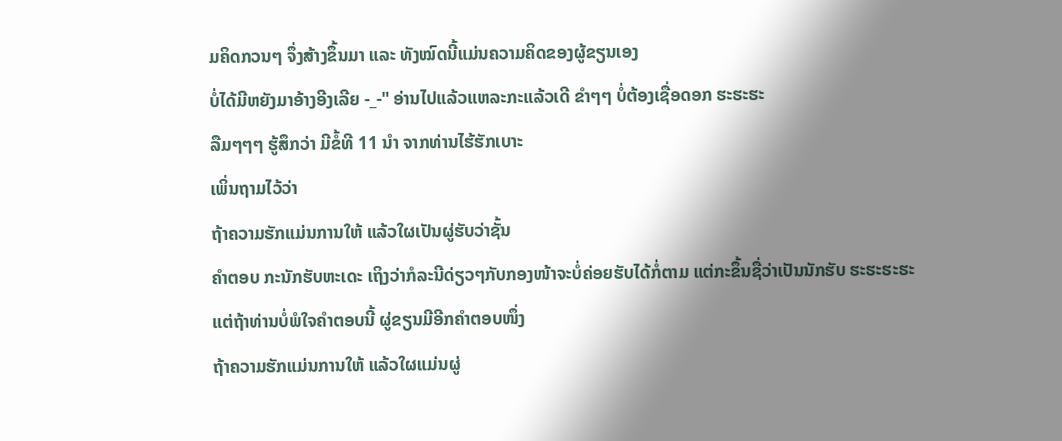ມຄິດກວນໆ ຈຶ່ງສ້າງຂຶ້ນມາ ແລະ ທັງໝົດນີ້ແມ່ນຄວາມຄິດຂອງຜູ້ຂຽນເອງ
ບໍ່ໄດ້ມີຫຍັງມາອ້າງອີງເລີຍ -_-" ອ່ານໄປແລ້ວແຫລະກະແລ້ວເດີ ຂຳໆໆ ບໍ່ຕ້ອງເຊື່ອດອກ ຮະຮະຮະ
ລືມໆໆໆ ຮູ້ສຶກວ່າ ມີຂໍ້ທີ 11 ນຳ ຈາກທ່ານໄຮ້ຮັກເບາະ
ເພິ່ນຖາມໄວ້ວ່າ
ຖ້າຄວາມຮັກແມ່ນການໃຫ້ ແລ້ວໃຜເປັນຜູ່ຮັບວ່າຊັ້ນ
ຄຳຕອບ ກະນັກຮັບຫະເດະ ເຖິງວ່າກໍລະນີດ່ຽວໆກັບກອງໜ້າຈະບໍ່ຄ່ອຍຮັບໄດ້ກໍ່ຕາມ ແຕ່ກະຂຶ້ນຊື່ວ່າເປັນນັກຮັບ ຮະຮະຮະຮະ
ແຕ່ຖ້າທ່ານບໍ່ພໍໃຈຄຳຕອບນີ້ ຜູ່ຂຽນມີອີກຄຳຕອບໜຶ່ງ
ຖ້າຄວາມຮັກແມ່ນການໃຫ້ ແລ້ວໃຜແມ່ນຜູ່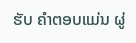ຮັບ ຄຳຕອບແມ່ນ ຜູ່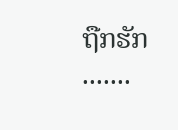ຖືກຮັກ .......